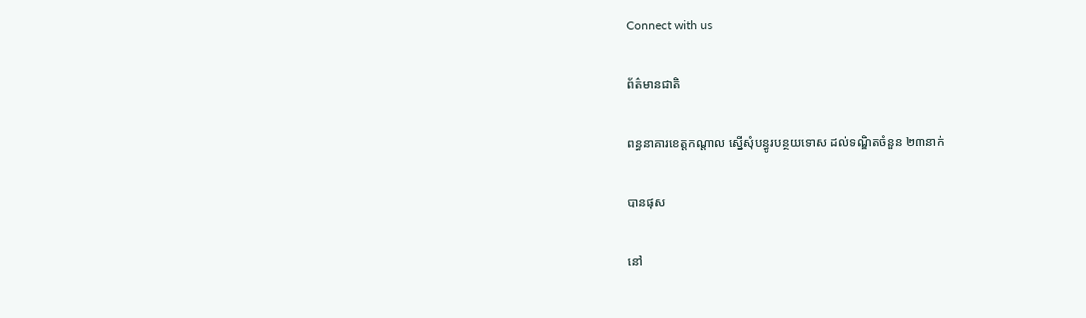Connect with us

ព័ត៌មានជាតិ

ពន្ធនាគារខេត្តកណ្តាល ស្នើសុំបន្ធូរបន្ថយទោស ដល់ទណ្ឌិតចំនួន ២៣នាក់

បានផុស

នៅ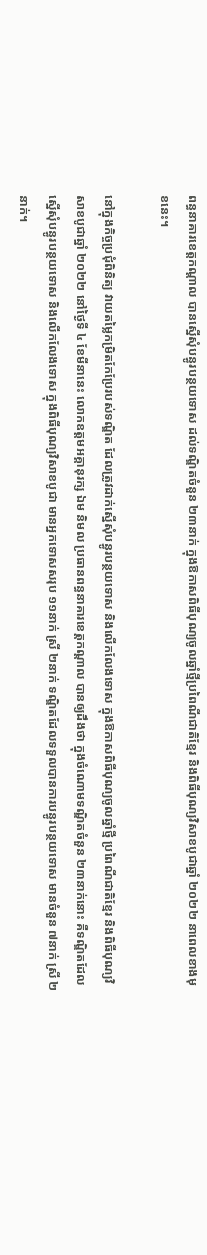ពន្ធនាគារខេត្តកណ្តាល បានស្នើសុំបន្ធូរបន្ថយទោស ដល់ទណ្ឌិតចំនួន ២៣នាក់ ក្នុងឱកាសពិធីបុណ្យចូលឆ្នាំថ្មីប្រពៃណីជាតិខ្មែរ និងពិធីបុណ្យវិសាខបូជាឆ្នាំ ២០២២ នាពេលខាងមុខនេះ។

នៅក្នុងកិច្ចប្រជុំពិនិត្យ វាយតម្លៃកម្រិតកែប្រែរបស់ទណ្ឌិត ដែលត្រូវដាក់ស្នើសុំបន្ធូរបន្ថយទោស និងលើកលែងទោស ក្នុងឱកាសពិធីបុណ្យចូលឆ្នាំថ្មី ប្រពៃណីជាតិខ្មែរ និងពិធីបុណ្យវិសាខបូជាឆ្នាំ ២០២២ នៅថ្ងៃទី ៤ ខែមីនានេះ លោកឧត្តមអគ្គានុរក្ស ឯម និមល ប្រធានពន្ធនាគារខេត្តកណ្តាល បានឲ្យដឹងថា ក្នុងចំណោមទណ្ឌិតចំនួន ២៣នាក់នោះ គឺទណ្ឌិតដែលស្នើសុំបន្ធូរបន្ថយទោស និងលើកលែងទោស ក្នុងពិធីបុណ្យវិសាខបូជា មានអ្នកទោសសរុប ១១នាក់ ស្រី ២នាក់ ទណ្ឌិតដែលទទួលបានការបន្ធូរបន្ថយទោស មានចំនួន ៧នាក់ ស្រី ២នាក់។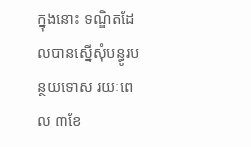ក្នុងនោះ ទណ្ឌិតដែលបានស្នើសុំបន្ធូរបន្ថយទោស រយៈពេល ៣ខែ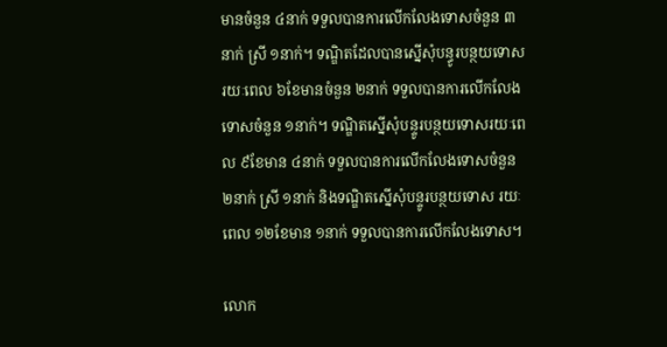មានចំនួន ៤នាក់ ទទួលបានការលើកលែងទោសចំនួន ៣នាក់ ស្រី ១នាក់។ ទណ្ឌិតដែលបានស្នើសុំបន្ធូរបន្ថយទោស រយៈពេល ៦ខែមានចំនួន ២នាក់ ទទួលបានការលើកលែងទោសចំនួន ១នាក់។ ទណ្ឌិតស្នើសុំបន្ទូរបន្ថយទោសរយៈពេល ៩ខែមាន ៤នាក់ ទទួលបានការលើកលែងទោសចំនួន ២នាក់ ស្រី ១នាក់ និងទណ្ឌិតស្នើសុំបន្ទូរបន្ថយទោស រយៈពេល ១២ខែមាន ១នាក់ ទទួលបានការលើកលែងទោស។

លោក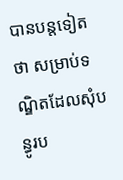បានបន្តទៀតថា សម្រាប់ទណ្ឌិតដែលសុំបន្ធូរប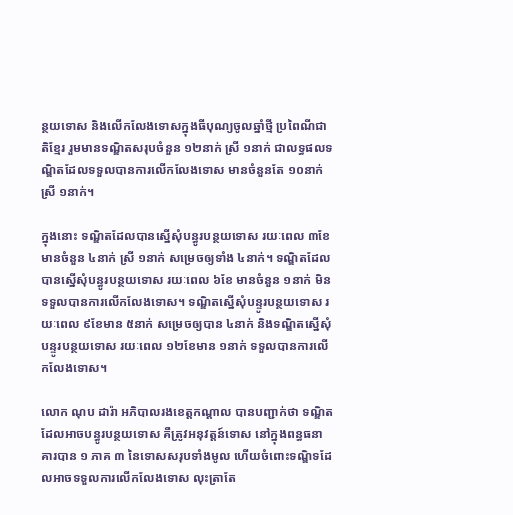ន្ថយទោស និងលើកលែងទោសក្នុងធីបុណ្យចូលឆ្នាំថ្មី ប្រពៃណីជាតិខ្មែរ រួមមានទណ្ឌិតសរុបចំនួន ១២នាក់ ស្រី ១នាក់ ជាលទ្ធផលទណ្ឌិតដែលទទួលបានការលើកលែងទោស មានចំនួនតែ ១០នាក់ ស្រី ១នាក់។

ក្នុងនោះ ទណ្ឌិតដែលបានស្នើសុំបន្ធូរបន្ថយទោស រយៈពេល ៣ខែមានចំនួន ៤នាក់ ស្រី ១នាក់ សម្រេចឲ្យទាំង ៤នាក់។ ទណ្ឌិតដែលបានស្នើសុំបន្ធូរបន្ថយទោស រយៈពេល ៦ខែ មានចំនួន ១នាក់ មិនទទួលបានការលើកលែងទោស។ ទណ្ឌិតស្នើសុំបន្ទូរបន្ថយទោស រយៈពេល ៩ខែមាន ៥នាក់ សម្រេចឲ្យបាន ៤នាក់ និងទណ្ឌិតស្នើសុំបន្ទូរបន្ថយទោស រយៈពេល ១២ខែមាន ១នាក់ ទទួលបានការលើកលែងទោស។

លោក ណុប ដារ៉ា អភិបាលរងខេត្តកណ្តាល បានបញ្ជាក់ថា ទណ្ឌិតដែលអាចបន្ធូរបន្ថយទោស គឺត្រូវអនុវត្តន៍ទោស នៅក្នុងពន្ធធនាគារបាន ១ ភាគ ៣ នៃទោសសរុបទាំងមូល ហើយចំពោះទណ្ឌិទដែលអាចទទួលការលើកលែងទោស លុះត្រាតែ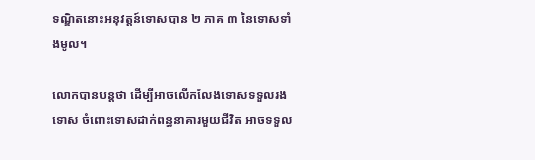ទណ្ឌិតនោះអនុវត្តន៍ទោសបាន ២ ភាគ ៣ នៃទោសទាំងមូល។

លោកបានបន្តថា ដើម្បីអាចលើកលែងទោសទទួលរងទោស ចំពោះទោសដាក់ពន្ធនាគារមួយជីវិត អាចទទួល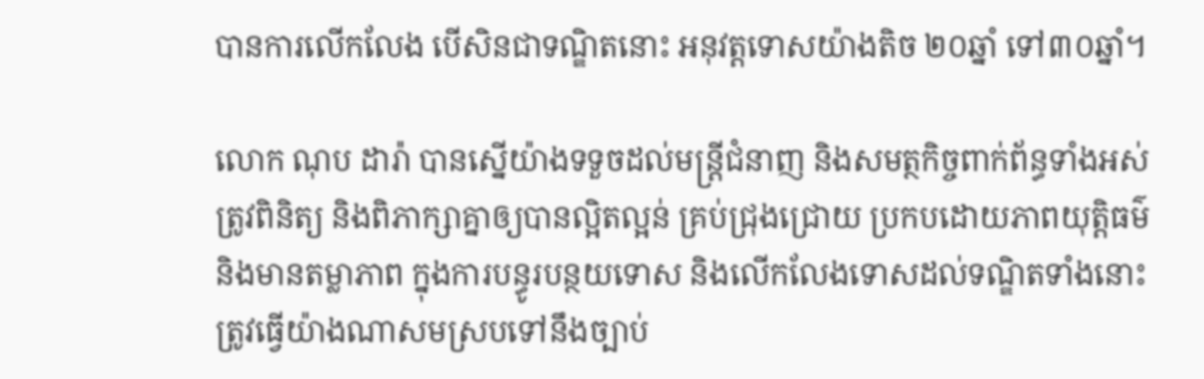បានការលើកលែង បើសិនជាទណ្ឌិតនោះ អនុវត្តទោសយ៉ាងតិច ២០ឆ្នាំ ទៅ៣០ឆ្នាំ។

លោក ណុប ដារ៉ា បានស្នើយ៉ាងទទួចដល់មន្ត្រីជំនាញ និងសមត្ថកិច្ចពាក់ព័ន្ធទាំងអស់ ត្រូវពិនិត្យ និងពិភាក្សាគ្នាឲ្យបានល្អិតល្អន់ គ្រប់ជ្រុងជ្រោយ ប្រកបដោយភាពយុត្តិធម៌ និងមានតម្លាភាព ក្នុងការបន្ធូរបន្ថយទោស និងលើកលែងទោសដល់ទណ្ឌិតទាំងនោះ ត្រូវធ្វើយ៉ាងណាសមស្របទៅនឹងច្បាប់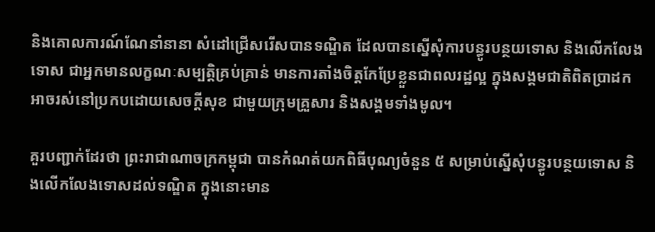និងគោលការណ៍ណែនាំនានា សំដៅជ្រើសរើសបានទណ្ឌិត ដែលបានស្នើសុំការបន្ធូរបន្ថយទោស និងលើកលែងទោស ជាអ្នកមានលក្ខណៈសម្បត្តិគ្រប់គ្រាន់ មានការតាំងចិត្តកែប្រែខ្លួនជាពលរដ្ឋល្អ ក្នុងសង្គមជាតិពិតប្រាដក អាចរស់នៅប្រកបដោយសេចក្តីសុខ ជាមួយក្រុមគ្រួសារ និងសង្គមទាំងមូល។

គួរបញ្ជាក់ដែរថា ព្រះរាជាណាចក្រកម្ពុជា បានកំណត់យកពិធីបុណ្យចំនួន ៥ សម្រាប់ស្នើសុំបន្ធូរបន្ថយទោស និងលើកលែងទោសដល់ទណ្ឌិត ក្នុងនោះមាន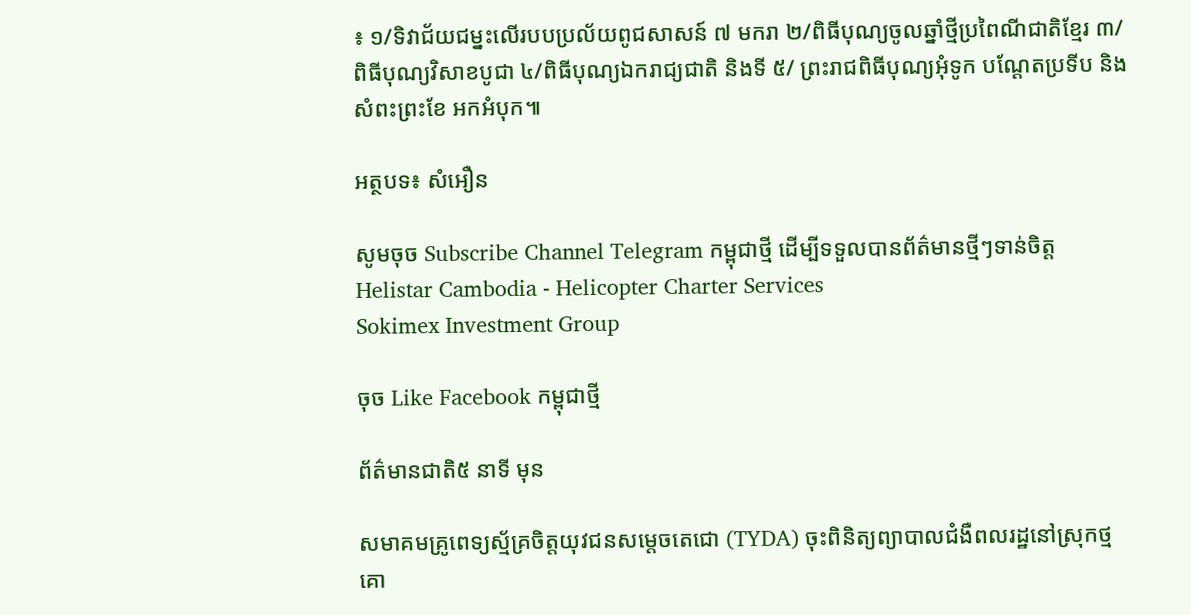៖ ១/ទិវាជ័យជម្នះលើរបបប្រល័យពូជសាសន៍ ៧ មករា ២/ពិធីបុណ្យចូលឆ្នាំថ្មីប្រពៃណីជាតិខ្មែរ ៣/ពិធីបុណ្យវិសាខបូជា ៤/ពិធីបុណ្យឯករាជ្យជាតិ និងទី ៥/ ព្រះរាជពិធីបុណ្យអុំទូក បណ្ដែតប្រទីប និងសំពះព្រះខែ អកអំបុក៕

អត្ថបទ៖ សំអឿន

សូមចុច Subscribe Channel Telegram កម្ពុជាថ្មី ដើម្បីទទួលបានព័ត៌មានថ្មីៗទាន់ចិត្ត
Helistar Cambodia - Helicopter Charter Services
Sokimex Investment Group

ចុច Like Facebook កម្ពុជាថ្មី

ព័ត៌មានជាតិ៥ នាទី មុន

សមាគមគ្រូពេទ្យស្ម័គ្រចិត្តយុវជនសម្តេចតេជោ (TYDA) ចុះពិនិត្យព្យាបាលជំងឺពលរដ្ឋនៅស្រុកថ្មគោ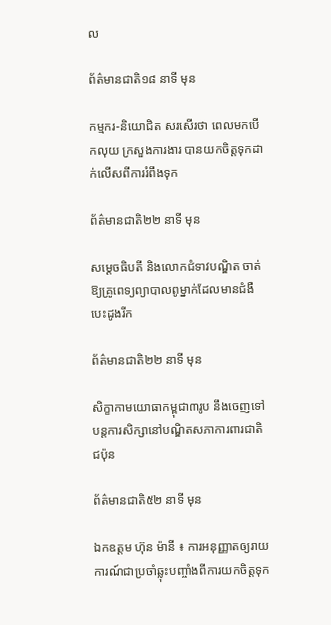ល

ព័ត៌មានជាតិ១៨ នាទី មុន

កម្មករ-និយោជិត សរសើរថា ពេលមកបើកលុយ ក្រសួងការងារ បានយកចិត្តទុកដាក់លើសពីការរំពឹងទុក

ព័ត៌មានជាតិ២២ នាទី មុន

សម្តេចធិបតី និងលោកជំទាវបណ្ឌិត ចាត់ឱ្យគ្រូពេទ្យព្យាបាលពូម្នាក់ដែលមានជំងឺបេះដូងរីក

ព័ត៌មានជាតិ២២ នាទី មុន

សិក្ខាកាមយោធាកម្ពុជា៣រូប នឹងចេញទៅបន្តការសិក្សានៅបណ្ឌិតសភាការពារជាតិជប៉ុន

ព័ត៌មានជាតិ៥២ នាទី មុន

ឯកឧត្ដម ហ៊ុន ម៉ានី ៖ ការអនុញ្ញាតឲ្យរាយការណ៍ជាប្រចាំឆ្លុះបញ្ចាំងពីការយកចិត្តទុក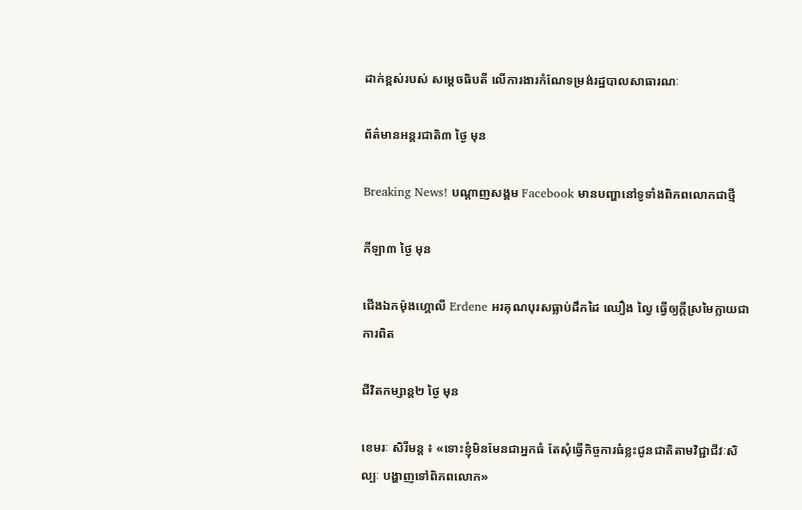ដាក់ខ្ពស់របស់ សម្ដេចធិបតី លើការងារកំណែទម្រង់រដ្ឋបាលសាធារណៈ

ព័ត៌មានអន្ដរជាតិ៣ ថ្ងៃ មុន

Breaking News! បណ្ដាញសង្គម Facebook មានបញ្ហានៅទូទាំងពិភពលោកជាថ្មី

កីឡា៣ ថ្ងៃ មុន

ជើងឯកម៉ុងហ្គោលី Erdene អរគុណបុរសធ្លាប់ដឹកដៃ ឈឿង ល្វៃ ធ្វើឲ្យក្តីស្រមៃក្លាយជាការពិត

ជីវិតកម្សាន្ដ២ ថ្ងៃ មុន

ខេមរៈ សិរីមន្ត ៖ «ទោះខ្ញុំមិនមែនជាអ្នកធំ តែសុំធ្វើកិច្ចការធំខ្លះជូនជាតិតាមវិជ្ជាជីវៈសិល្បៈ បង្ហាញទៅពិភពលោក»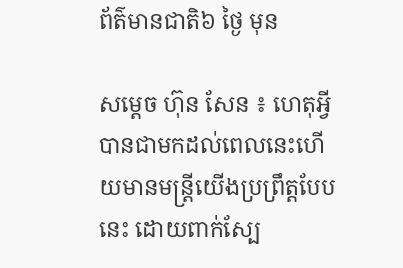ព័ត៌មានជាតិ៦ ថ្ងៃ មុន

សម្តេច ហ៊ុន សែន ៖ ហេតុអ្វីបានជាមកដល់ពេលនេះហើយមានមន្ត្រីយើងប្រព្រឹត្តបែបនេះ ដោយពាក់ស្បែ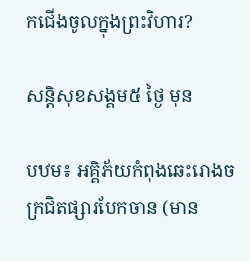កជើងចូលក្នុងព្រះវិហារ?

សន្តិសុខសង្គម៥ ថ្ងៃ មុន

បឋម៖ អគ្គិភ័យកំពុងឆេះរោងចក្រជិតផ្សារបែកចាន (មាន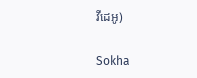វីដេអូ)

Sokha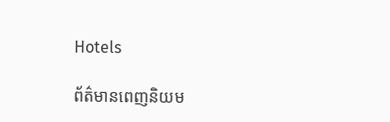Hotels

ព័ត៌មានពេញនិយម